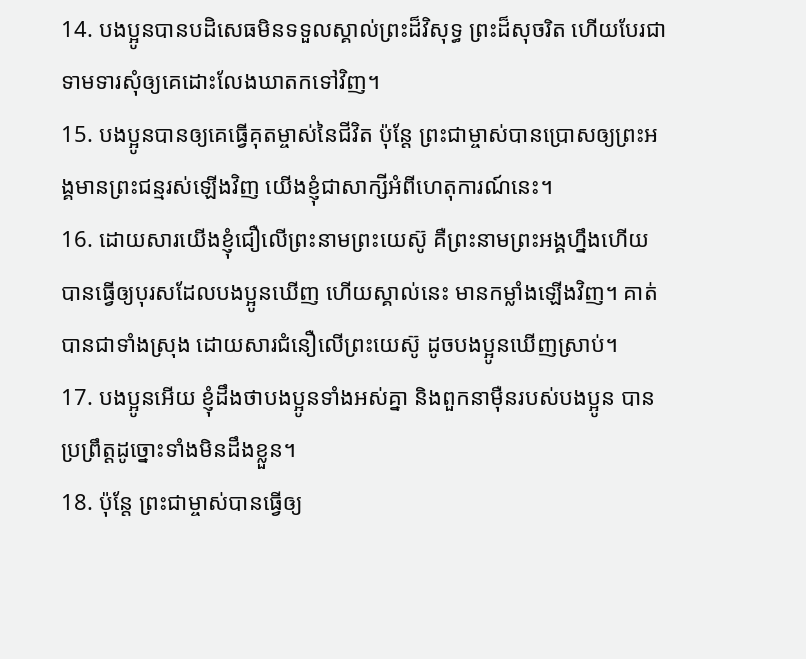14. បងប្អូនបានបដិសេធមិនទទួលស្គាល់ព្រះដ៏វិសុទ្ធ ព្រះដ៏សុចរិត ហើយបែរជាទាមទារសុំឲ្យគេដោះលែងឃាតកទៅវិញ។
15. បងប្អូនបានឲ្យគេធ្វើគុតម្ចាស់នៃជីវិត ប៉ុន្តែ ព្រះជាម្ចាស់បានប្រោសឲ្យព្រះអង្គមានព្រះជន្មរស់ឡើងវិញ យើងខ្ញុំជាសាក្សីអំពីហេតុការណ៍នេះ។
16. ដោយសារយើងខ្ញុំជឿលើព្រះនាមព្រះយេស៊ូ គឺព្រះនាមព្រះអង្គហ្នឹងហើយ បានធ្វើឲ្យបុរសដែលបងប្អូនឃើញ ហើយស្គាល់នេះ មានកម្លាំងឡើងវិញ។ គាត់បានជាទាំងស្រុង ដោយសារជំនឿលើព្រះយេស៊ូ ដូចបងប្អូនឃើញស្រាប់។
17. បងប្អូនអើយ ខ្ញុំដឹងថាបងប្អូនទាំងអស់គ្នា និងពួកនាម៉ឺនរបស់បងប្អូន បានប្រព្រឹត្តដូច្នោះទាំងមិនដឹងខ្លួន។
18. ប៉ុន្តែ ព្រះជាម្ចាស់បានធ្វើឲ្យ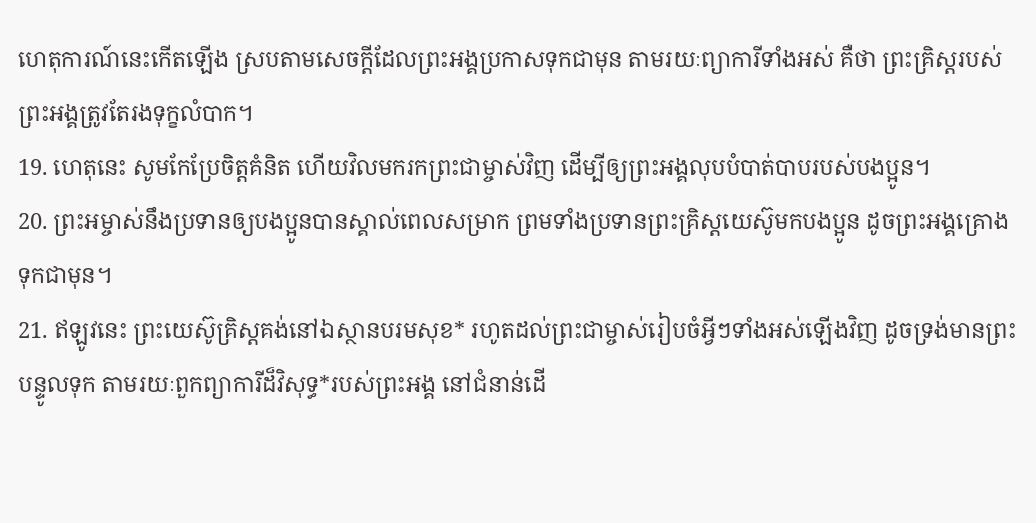ហេតុការណ៍នេះកើតឡើង ស្របតាមសេចក្ដីដែលព្រះអង្គប្រកាសទុកជាមុន តាមរយៈព្យាការីទាំងអស់ គឺថា ព្រះគ្រិស្ដរបស់ព្រះអង្គត្រូវតែរងទុក្ខលំបាក។
19. ហេតុនេះ សូមកែប្រែចិត្តគំនិត ហើយវិលមករកព្រះជាម្ចាស់វិញ ដើម្បីឲ្យព្រះអង្គលុបបំបាត់បាបរបស់បងប្អូន។
20. ព្រះអម្ចាស់នឹងប្រទានឲ្យបងប្អូនបានស្គាល់ពេលសម្រាក ព្រមទាំងប្រទានព្រះគ្រិស្ដយេស៊ូមកបងប្អូន ដូចព្រះអង្គគ្រោងទុកជាមុន។
21. ឥឡូវនេះ ព្រះយេស៊ូគ្រិស្ដគង់នៅឯស្ថានបរមសុខ* រហូតដល់ព្រះជាម្ចាស់រៀបចំអ្វីៗទាំងអស់ឡើងវិញ ដូចទ្រង់មានព្រះបន្ទូលទុក តាមរយៈពួកព្យាការីដ៏វិសុទ្ធ*របស់ព្រះអង្គ នៅជំនាន់ដើ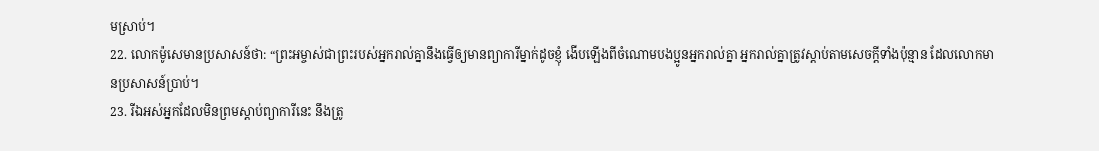មស្រាប់។
22. លោកម៉ូសេមានប្រសាសន៍ថា: “ព្រះអម្ចាស់ជាព្រះរបស់អ្នករាល់គ្នានឹងធ្វើឲ្យមានព្យាការីម្នាក់ដូចខ្ញុំ ងើបឡើងពីចំណោមបងប្អូនអ្នករាល់គ្នា អ្នករាល់គ្នាត្រូវស្ដាប់តាមសេចក្ដីទាំងប៉ុន្មាន ដែលលោកមានប្រសាសន៍ប្រាប់។
23. រីឯអស់អ្នកដែលមិនព្រមស្ដាប់ព្យាការីនេះ នឹងត្រូ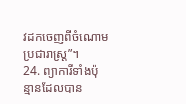វដកចេញពីចំណោមប្រជារាស្ដ្រ”។
24. ព្យាការីទាំងប៉ុន្មានដែលបាន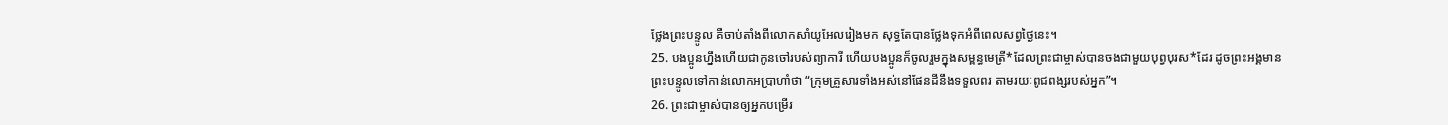ថ្លែងព្រះបន្ទូល គឺចាប់តាំងពីលោកសាំយូអែលរៀងមក សុទ្ធតែបានថ្លែងទុកអំពីពេលសព្វថ្ងៃនេះ។
25. បងប្អូនហ្នឹងហើយជាកូនចៅរបស់ព្យាការី ហើយបងប្អូនក៏ចូលរួមក្នុងសម្ពន្ធមេត្រី*ដែលព្រះជាម្ចាស់បានចងជាមួយបុព្វបុរស*ដែរ ដូចព្រះអង្គមានព្រះបន្ទូលទៅកាន់លោកអប្រាហាំថា “ក្រុមគ្រួសារទាំងអស់នៅផែនដីនឹងទទួលពរ តាមរយៈពូជពង្សរបស់អ្នក”។
26. ព្រះជាម្ចាស់បានឲ្យអ្នកបម្រើរ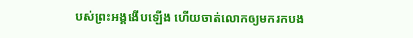បស់ព្រះអង្គងើបឡើង ហើយចាត់លោកឲ្យមករកបង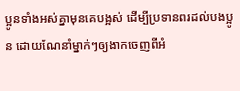ប្អូនទាំងអស់គ្នាមុនគេបង្អស់ ដើម្បីប្រទានពរដល់បងប្អូន ដោយណែនាំម្នាក់ៗឲ្យងាកចេញពីអំ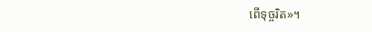ពើទុច្ចរិត»។